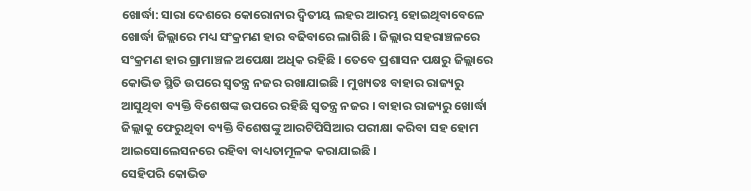ଖୋର୍ଦ୍ଧା: ସାରା ଦେଶରେ କୋରୋନାର ଦ୍ବିତୀୟ ଲହର ଆରମ୍ଭ ହୋଇଥିବାବେଳେ ଖୋର୍ଦ୍ଧା ଜିଲ୍ଲାରେ ମଧ୍ୟ ସଂକ୍ରମଣ ହାର ବଢିବାରେ ଲାଗିଛି । ଜିଲ୍ଲାର ସହରାଞ୍ଚଳରେ ସଂକ୍ରମଣ ହାର ଗ୍ରାମାଞ୍ଚଳ ଅପେକ୍ଷା ଅଧିକ ରହିଛି । ତେବେ ପ୍ରଶାସନ ପକ୍ଷରୁ ଜିଲ୍ଲାରେ କୋଭିଡ ସ୍ଥିତି ଉପରେ ସ୍ବତନ୍ତ୍ର ନଜର ରଖାଯାଇଛି । ମୁଖ୍ୟତଃ ବାହାର ରାଜ୍ୟରୁ ଆସୁଥିବା ବ୍ୟକ୍ତି ବିଶେଷଙ୍କ ଉପରେ ରହିଛି ସ୍ବତନ୍ତ୍ର ନଜର । ବାହାର ରାଜ୍ୟରୁ ଖୋର୍ଦ୍ଧା ଜିଲ୍ଲାକୁ ଫେରୁଥିବା ବ୍ୟକ୍ତି ବିଶେଷଙ୍କୁ ଆରଟିପିସିଆର ପରୀକ୍ଷା କରିବା ସହ ହୋମ ଆଇସୋଲେସନରେ ରହିବା ବାଧ୍ୟତାମୂଳକ କରାଯାଇଛି ।
ସେହିପରି କୋଭିଡ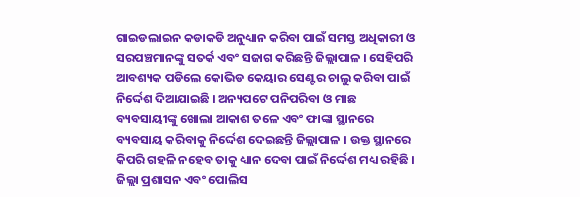ଗାଇଡଲାଇନ କଡାକଡି ଅନୁଧ୍ୟାନ କରିବା ପାଇଁ ସମସ୍ତ ଅଧିକାରୀ ଓ ସରପଞ୍ଚମାନଙ୍କୁ ସତର୍କ ଏବଂ ସଜାଗ କରିଛନ୍ତି ଜିଲ୍ଲାପାଳ । ସେହିପରି ଆବଶ୍ୟକ ପଡିଲେ କୋଭିଡ କେୟାର ସେଣ୍ଟର ଚାଲୁ କରିବା ପାଇଁ ନିର୍ଦ୍ଦେଶ ଦିଆଯାଇଛି । ଅନ୍ୟପଟେ ପନିପରିବା ଓ ମାଛ ବ୍ୟବସାୟୀଙ୍କୁ ଖୋଲା ଆକାଶ ତଳେ ଏବଂ ଫାଙ୍କା ସ୍ଥାନରେ ବ୍ୟବସାୟ କରିବାକୁ ନିର୍ଦ୍ଦେଶ ଦେଇଛନ୍ତି ଜିଲ୍ଲାପାଳ । ଉକ୍ତ ସ୍ଥାନରେ କିପରି ଗହଳି ନହେବ ତାକୁ ଧ୍ୟାନ ଦେବା ପାଇଁ ନିର୍ଦ୍ଦେଶ ମଧ୍ୟ ରହିଛି । ଜିଲ୍ଲା ପ୍ରଶାସନ ଏବଂ ପୋଲିସ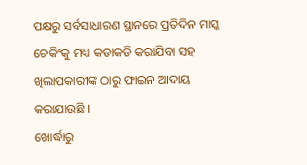ପକ୍ଷରୁ ସର୍ବସାଧାରଣ ସ୍ଥାନରେ ପ୍ରତିଦିନ ମାସ୍କ ଚେକିଂକୁ ମଧ୍ୟ କଡାକଡି କରାଯିବା ସହ ଖିଲାପକାରୀଙ୍କ ଠାରୁ ଫାଇନ ଆଦାୟ କରାଯାଉଛି ।
ଖୋର୍ଦ୍ଧାରୁ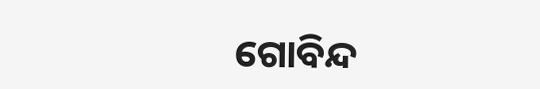ଗୋବିନ୍ଦ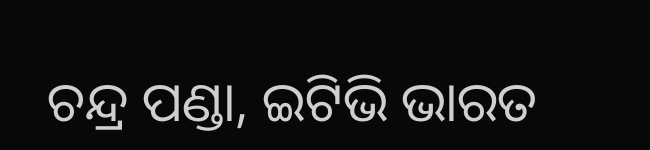ଚନ୍ଦ୍ର ପଣ୍ଡା, ଇଟିଭି ଭାରତ